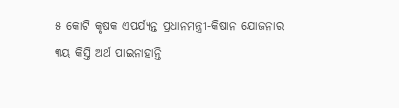୫ କୋଟି କୃଷକ ଏପର୍ଯ୍ୟନ୍ତ ପ୍ରଧାନମନ୍ତ୍ରୀ-କିଷାନ ଯୋଜନାର ୩ୟ କିସ୍ତି ଅର୍ଥ ପାଇନାହାନ୍ତି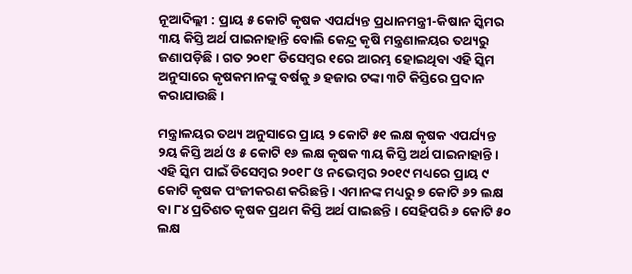ନୂଆଦିଲ୍ଲୀ : ପ୍ରାୟ ୫ କୋଟି କୃଷକ ଏପର୍ଯ୍ୟନ୍ତ ପ୍ରଧାନମନ୍ତ୍ରୀ-କିଷାନ ସ୍କିମର ୩ୟ କିସ୍ତି ଅର୍ଥ ପାଇନାହାନ୍ତି ବୋଲି କେନ୍ଦ୍ର କୃଷି ମନ୍ତ୍ରଣାଳୟର ତଥ୍ୟରୁ ଜଣାପଡ଼ିଛି । ଗତ ୨୦୧୮ ଡିସେମ୍ବର ୧ରେ ଆରମ୍ଭ ହୋଇଥିବା ଏହି ସ୍କିମ ଅନୁସାରେ କୃଷକମାନଙ୍କୁ ବର୍ଷକୁ ୬ ହଜାର ଟଙ୍କା ୩ଟି କିସ୍ତିରେ ପ୍ରଦାନ କରାଯାଉଛି ।

ମନ୍ତ୍ରାଳୟର ତଥ୍ୟ ଅନୁସାରେ ପ୍ରାୟ ୨ କୋଟି ୫୧ ଲକ୍ଷ କୃଷକ ଏପର୍ଯ୍ୟନ୍ତ ୨ୟ କିସ୍ତି ଅର୍ଥ ଓ ୫ କୋଟି ୧୬ ଲକ୍ଷ କୃଷକ ୩ୟ କିସ୍ତି ଅର୍ଥ ପାଇନାହାନ୍ତି । ଏହି ସ୍କିମ ପାଇଁ ଡିସେମ୍ବର ୨୦୧୮ ଓ ନଭେମ୍ବର ୨୦୧୯ ମଧ୍ୟରେ ପ୍ରାୟ ୯ କୋଟି କୃଷକ ପଂଜୀକରଣ କରିଛନ୍ତି । ଏମାନଙ୍କ ମଧ୍ୟରୁ ୭ କୋଟି ୬୨ ଲକ୍ଷ ବା ୮୪ ପ୍ରତିଶତ କୃଷକ ପ୍ରଥମ କିସ୍ତି ଅର୍ଥ ପାଇଛନ୍ତି । ସେହିପରି ୬ କୋଟି ୫୦ ଲକ୍ଷ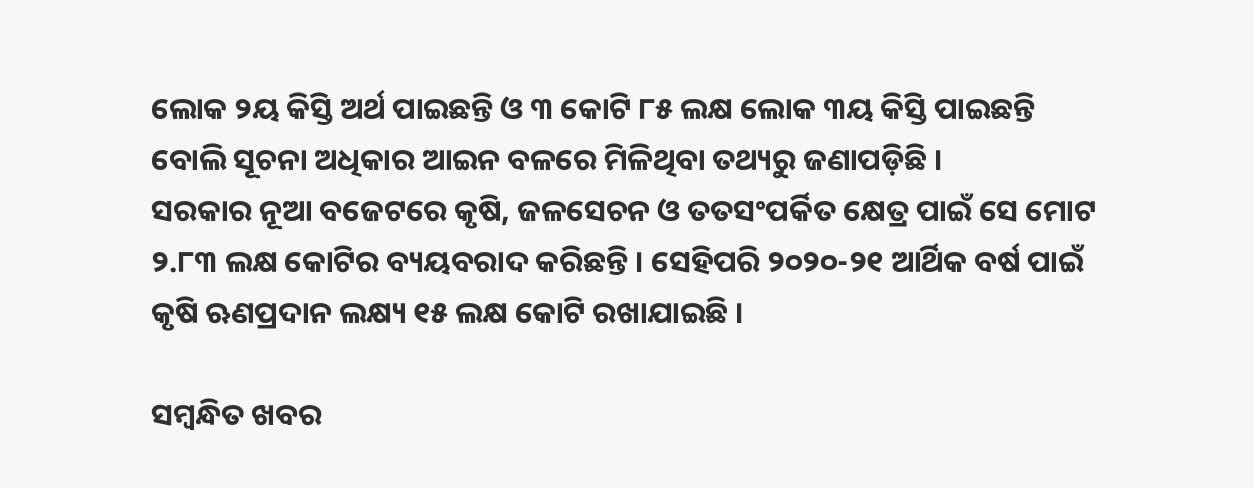ଲୋକ ୨ୟ କିସ୍ତି ଅର୍ଥ ପାଇଛନ୍ତି ଓ ୩ କୋଟି ୮୫ ଲକ୍ଷ ଲୋକ ୩ୟ କିସ୍ତି ପାଇଛନ୍ତି ବୋଲି ସୂଚନା ଅଧିକାର ଆଇନ ବଳରେ ମିଳିଥିବା ତଥ୍ୟରୁ ଜଣାପଡ଼ିଛି ।
ସରକାର ନୂଆ ବଜେଟରେ କୃଷି, ଜଳସେଚନ ଓ ତତସଂପର୍କିତ କ୍ଷେତ୍ର ପାଇଁ ସେ ମୋଟ ୨.୮୩ ଲକ୍ଷ କୋଟିର ବ୍ୟୟବରାଦ କରିଛନ୍ତି । ସେହିପରି ୨୦୨୦-୨୧ ଆର୍ଥିକ ବର୍ଷ ପାଇଁ କୃଷି ଋଣପ୍ରଦାନ ଲକ୍ଷ୍ୟ ୧୫ ଲକ୍ଷ କୋଟି ରଖାଯାଇଛି ।

ସମ୍ବନ୍ଧିତ ଖବର